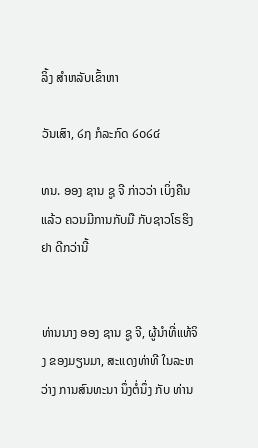ລິ້ງ ສຳຫລັບເຂົ້າຫາ

ວັນເສົາ, ໒໗ ກໍລະກົດ ໒໐໒໔

ທນ. ອອງ ຊານ ຊູ ຈີ ກ່າວວ່າ ເບິ່ງຄືນແລ້ວ ຄວນມີການກັບມື ກັບຊາວໂຣຮິງຢາ ດີກວ່ານີ້


ທ່ານນາງ ອອງ ຊານ ຊູ ຈີ, ຜູ້ນຳທີ່ແທ້ຈິງ ຂອງມຽນມາ, ສະແດງທ່າທີ ໃນລະຫວ່າງ ການສົນທະນາ ນຶ່ງຕໍ່ນຶ່ງ ກັບ ທ່ານ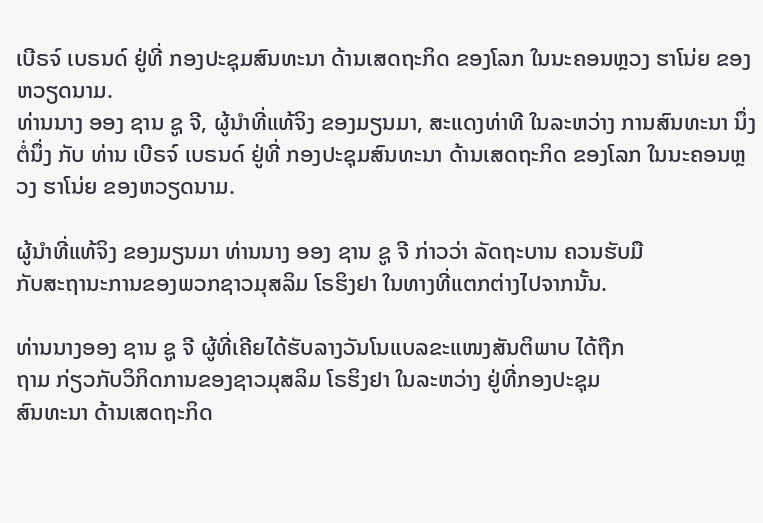ເບີຣຈ໌ ເບຣນດ໌ ຢູ່ທີ່ ກອງປະຊຸມສົນທະນາ ດ້ານເສດຖະກິດ ຂອງໂລກ ໃນນະຄອນຫຼວງ ຮາໂນ່ຍ ຂອງຫວຽດນາມ.
ທ່ານນາງ ອອງ ຊານ ຊູ ຈີ, ຜູ້ນຳທີ່ແທ້ຈິງ ຂອງມຽນມາ, ສະແດງທ່າທີ ໃນລະຫວ່າງ ການສົນທະນາ ນຶ່ງຕໍ່ນຶ່ງ ກັບ ທ່ານ ເບີຣຈ໌ ເບຣນດ໌ ຢູ່ທີ່ ກອງປະຊຸມສົນທະນາ ດ້ານເສດຖະກິດ ຂອງໂລກ ໃນນະຄອນຫຼວງ ຮາໂນ່ຍ ຂອງຫວຽດນາມ.

ຜູ້ນຳທີ່ແທ້ຈິງ ຂອງມຽນມາ ທ່ານນາງ ອອງ ຊານ ຊູ ຈີ ກ່າວວ່າ ລັດຖະບານ ຄວນຮັບມື
ກັບສະຖານະການຂອງພວກຊາວມຸສລິມ ໂຣຮິງຢາ ໃນທາງທີ່ແຕກຕ່າງໄປຈາກນັ້ນ.

ທ່ານນາງອອງ ຊານ ຊູ ຈີ ຜູ້ທີ່ເຄີຍໄດ້ຮັບລາງວັນໂນແບລຂະແໜງສັນຕິພາບ ໄດ້ຖືກ
ຖາມ ກ່ຽວກັບວິກິດການຂອງຊາວມຸສລິມ ໂຣຮິງຢາ ໃນລະຫວ່າງ ຢູ່ທີ່ກອງປະຊຸມ
ສົນທະນາ ດ້ານເສດຖະກິດ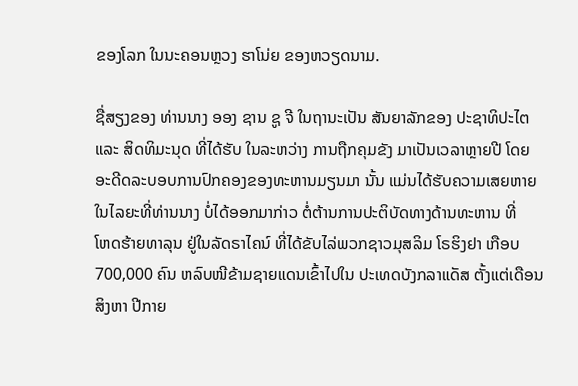ຂອງໂລກ ໃນນະຄອນຫຼວງ ຮາໂນ່ຍ ຂອງຫວຽດນາມ.

ຊື່ສຽງຂອງ ທ່ານນາງ ອອງ ຊານ ຊູ ຈີ ໃນຖານະເປັນ ສັນຍາລັກຂອງ ປະຊາທິປະໄຕ
ແລະ ສິດທິມະນຸດ ທີ່ໄດ້ຮັບ ໃນລະຫວ່າງ ການຖືກຄຸມຂັງ ມາເປັນເວລາຫຼາຍປີ ໂດຍ
ອະດີດລະບອບການປົກຄອງຂອງທະຫານມຽນມາ ນັ້ນ ແມ່ນໄດ້ຮັບຄວາມເສຍຫາຍ
ໃນໄລຍະທີ່ທ່ານນາງ ບໍ່ໄດ້ອອກມາກ່າວ ຕໍ່ຕ້ານການປະຕິບັດທາງດ້ານທະຫານ ທີ່
ໂຫດຮ້າຍທາລຸນ ຢູ່ໃນລັດຣາໄຄນ໌ ທີ່ໄດ້ຂັບໄລ່ພວກຊາວມຸສລິມ ໂຣຮິງຢາ ເກືອບ
700,000 ຄົນ ຫລົບໜີຂ້າມຊາຍແດນເຂົ້າໄປໃນ ປະເທດບັງກລາແດັສ ຕັ້ງແຕ່ເດືອນ
ສິງຫາ ປີກາຍ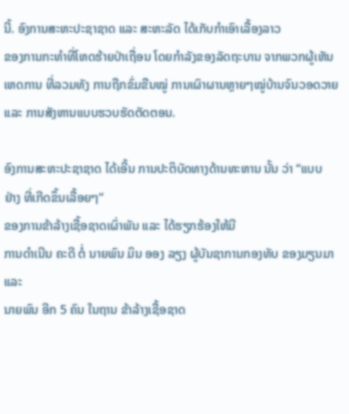ນີ້. ອົງການສະຫະປະຊາຊາດ ແລະ ສະຫະລັດ ໄດ້ເກັບກຳເອົາເລື້ອງລາວ
ຂອງການກະທຳທີ່ໂຫດຮ້າຍປ່າເຖື່ອນ ໂດຍກຳລັງຂອງລັດຖະບານ ຈາກພວກຜູ້ເຫັນ
ເຫດການ ທີ່ລວມທັງ ການຖືກຂົ່ມຂືນໝູ່ ການເຜົາຜານຫຼາຍໆໝູ່ບ້ານຈົນວອດວາຍ
ແລະ ການສັງຫານແບບຮວບຮັດຕັດຕອນ.

ອົງການສະຫະປະຊາຊາດ ໄດ້ເອີ້ນ ການປະຕິບັດທາງດ້ານທະຫານ ນັ້ນ ວ່າ “ແບບ
ຢ່າງ ທີ່ເກີດຂຶ້ນເລື້ອຍໆ”
ຂອງການຂ້າລ້າງເຊື້ອຊາດເຜົ່າພັນ ແລະ ໄດ້ຮຽກຮ້ອງໃຫ້ມີ
ການດຳເນີນ ຄະດີ ຕໍ່ ນາຍພົນ ມິນ ອອງ ລຽງ ຜູ້ບັນຊາການກອງທັບ ຂອງມຽນມາ ແລະ
ນາຍພົນ ອີກ 5 ຄົນ ໃນຖານ ຂ້າລ້າງເຊື້ອຊາດ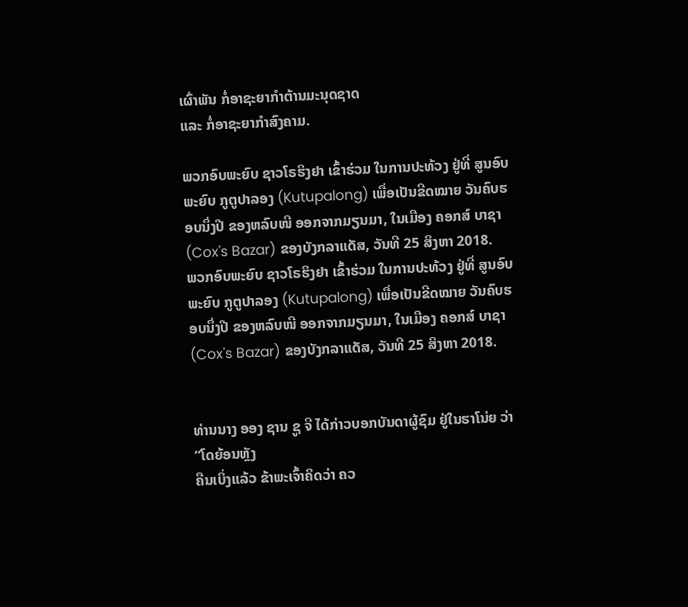ເຜົ່າພັນ ກໍ່ອາຊະຍາກຳຕ້ານມະນຸດຊາດ
ແລະ ກໍ່ອາຊະຍາກຳສົງຄາມ.

ພວກອົບພະຍົບ ຊາວໂຣຮິງຢາ ເຂົ້າຮ່ວມ ໃນການປະທ້ວງ ຢູ່ທີ່ ສູນອົບພະຍົບ ກູຕູປາລອງ (Kutupalong) ເພື່ອເປັນຂີດໝາຍ ວັນຄົບຮອບນຶ່ງປີ ຂອງຫລົບໜີ ອອກຈາກມຽນມາ, ໃນເມືອງ ຄອກສ໌ ບາຊາ (Cox's Bazar) ຂອງບັງກລາແດັສ, ວັນທີ 25 ສິງຫາ 2018.
ພວກອົບພະຍົບ ຊາວໂຣຮິງຢາ ເຂົ້າຮ່ວມ ໃນການປະທ້ວງ ຢູ່ທີ່ ສູນອົບພະຍົບ ກູຕູປາລອງ (Kutupalong) ເພື່ອເປັນຂີດໝາຍ ວັນຄົບຮອບນຶ່ງປີ ຂອງຫລົບໜີ ອອກຈາກມຽນມາ, ໃນເມືອງ ຄອກສ໌ ບາຊາ (Cox's Bazar) ຂອງບັງກລາແດັສ, ວັນທີ 25 ສິງຫາ 2018.


ທ່ານນາງ ອອງ ຊານ ຊູ ຈີ ໄດ້ກ່າວບອກບັນດາຜູ້ຊົມ ຢູ່ໃນຮາໂນ່ຍ ວ່າ “ໂດຍ້ອນຫຼັງ
ຄືນເບິ່ງແລ້ວ ຂ້າພະເຈົ້າຄິດວ່າ ຄວ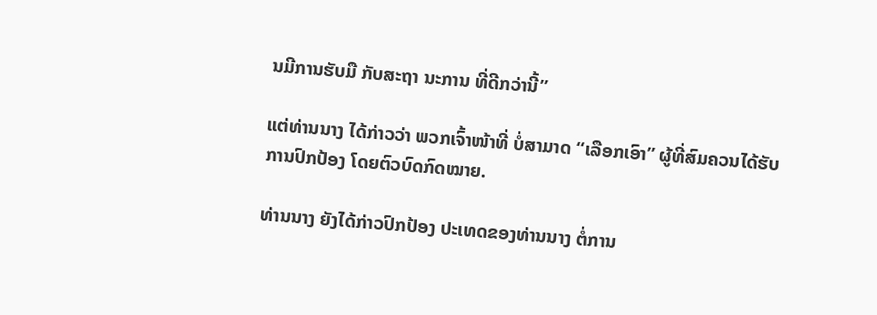ນມີການຮັບມື ກັບສະຖາ ນະການ ທີ່ດີກວ່ານີ້”

ແຕ່ທ່ານນາງ ໄດ້ກ່າວວ່າ ພວກເຈົ້າໜ້າທີ່ ບໍ່ສາມາດ “ເລືອກເອົາ” ຜູ້ທີ່ສົມຄວນໄດ້ຮັບ
ການປົກປ້ອງ ໂດຍຕົວບົດກົດໝາຍ.

ທ່ານນາງ ຍັງໄດ້ກ່າວປົກປ້ອງ ປະເທດຂອງທ່ານນາງ ຕໍ່ການ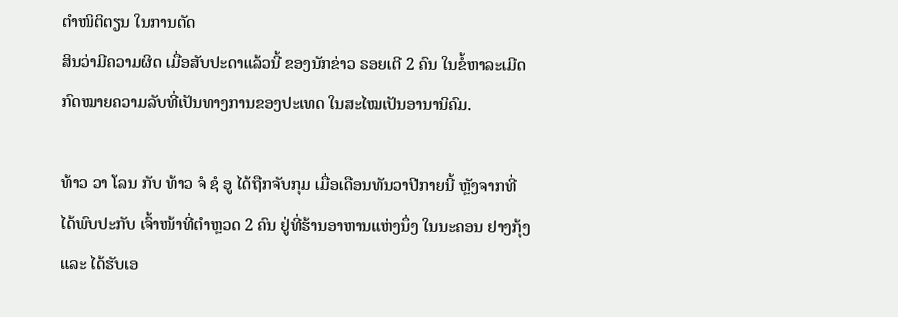ຕຳໜິຕິຕຽນ ໃນການຕັດ
ສິນວ່າມີຄວາມຜິດ ເມື່ອສັບປະດາແລ້ວນີ້ ຂອງນັກຂ່າວ ຣອຍເຕີ 2 ຄົນ ໃນຂໍ້ຫາລະເມີດ
ກົດໝາຍຄວາມລັບທີ່ເປັນທາງການຂອງປະເທດ ໃນສະໄໝເປັນອານານິຄົມ.

ທ້າວ ວາ ໂລນ ກັບ ທ້າວ ຈໍ ຊໍ ອູ ໄດ້ຖືກຈັບກຸມ ເມື່ອເດືອນທັນວາປີກາຍນີ້ ຫຼັງຈາກທີ່
ໄດ້ພົບປະກັບ ເຈົ້າໜ້າທີ່ຕຳຫຼວດ 2 ຄົນ ຢູ່ທີ່ຮ້ານອາຫານແຫ່ງນຶ່ງ ໃນນະຄອນ ຢາງກຸ້ງ
ແລະ ໄດ້ຮັບເອ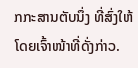ກກະສານຕັບນຶ່ງ ທີ່ສົ່ງໃຫ້ໂດຍເຈົ້າໜ້າທີ່ດັ່ງກ່າວ.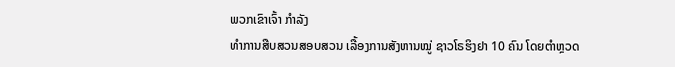ພວກເຂົາເຈົ້າ ກຳລັງ
ທຳການສືບສວນສອບສວນ ເລື້ອງການສັງຫານໝູ່ ຊາວໂຣຮິງຢາ 10 ຄົນ ໂດຍຕຳຫຼວດ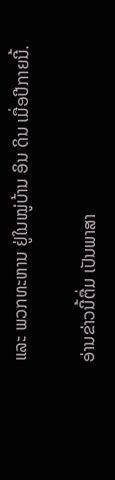ແລະ ພວກທະຫານ ຢູ່ໃນໝູ່ບ້ານ ອິນ ດິນ ເມື່ອປີກາຍນີ້.

ອ່ານຂ່າວນີ້ຕື່ມ ເປັນພາສາ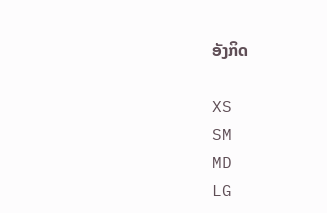ອັງກິດ

XS
SM
MD
LG